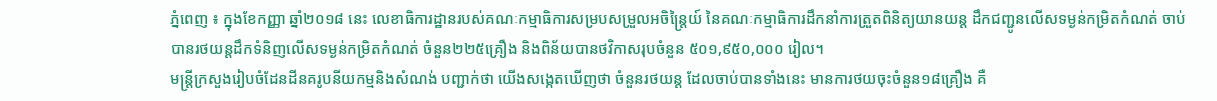ភ្នំពេញ ៖ ក្នុងខែកញ្ញា ឆ្នាំ២០១៨ នេះ លេខាធិការដ្ឋានរបស់គណៈកម្មាធិការសម្របសម្រួលអចិន្ត្រៃយ៍ នៃគណៈកម្មាធិការដឹកនាំការត្រួតពិនិត្យយានយន្ត ដឹកជញ្ជូនលើសទម្ងន់កម្រិតកំណត់ ចាប់បានរថយន្តដឹកទំនិញលើសទម្ងន់កម្រិតកំណត់ ចំនួន២២៥គ្រឿង និងពិន័យបានថវិកាសរុបចំនួន ៥០១,៩៥០,០០០ រៀល។
មន្ត្រីក្រសួងរៀបចំដែនដីនគរូបនីយកម្មនិងសំណង់ បញ្ជាក់ថា យើងសង្កេតឃើញថា ចំនួនរថយន្ត ដែលចាប់បានទាំងនេះ មានការថយចុះចំនួន១៨គ្រឿង គឺ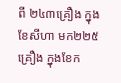ពី ២៤៣គ្រឿង ក្នុងខែសីហា មក២២៥គ្រឿង ក្នុងខែក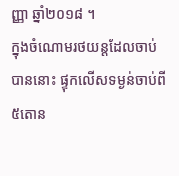ញ្ញា ឆ្នាំ២០១៨ ។
ក្នុងចំណោមរថយន្តដែលចាប់បាននោះ ផ្ទុកលើសទម្ងន់ចាប់ពី៥តោន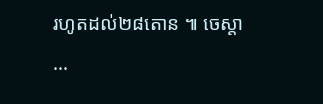រហូតដល់២៨តោន ៕ ចេស្តា
...